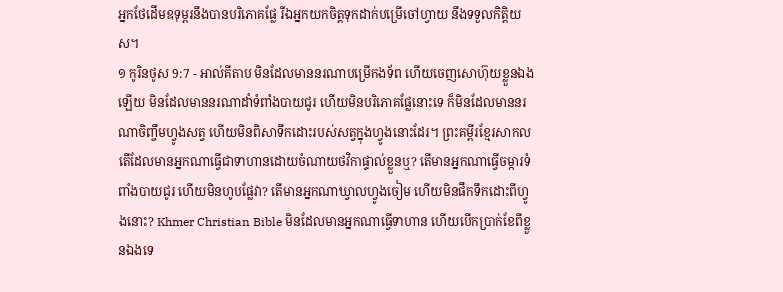អ្នកថែដើមឧទុម្ពរនឹងបានបរិភោគផ្លែ រីឯអ្នកយកចិត្តទុកដាក់បម្រើចៅហ្វាយ នឹងទទួលកិត្តិយស។
១ កូរិនថូស 9:7 - អាល់គីតាប មិនដែលមាននរណាបម្រើកងទ័ព ហើយចេញសោហ៊ុយខ្លួនឯងឡើយ មិនដែលមាននរណាដាំទំពាំងបាយជូរ ហើយមិនបរិភោគផ្លែនោះទេ ក៏មិនដែលមាននរណាចិញ្ចឹមហ្វូងសត្វ ហើយមិនពិសាទឹកដោះរបស់សត្វក្នុងហ្វូងនោះដែរ។ ព្រះគម្ពីរខ្មែរសាកល តើដែលមានអ្នកណាធ្វើជាទាហានដោយចំណាយថវិកាផ្ទាល់ខ្លួនឬ? តើមានអ្នកណាធ្វើចម្ការទំពាំងបាយជូរ ហើយមិនហូបផ្លែវា? តើមានអ្នកណាឃ្វាលហ្វូងចៀម ហើយមិនផឹកទឹកដោះពីហ្វូងនោះ? Khmer Christian Bible មិនដែលមានអ្នកណាធ្វើទាហាន ហើយបើកប្រាក់ខែពីខ្លួនឯងទេ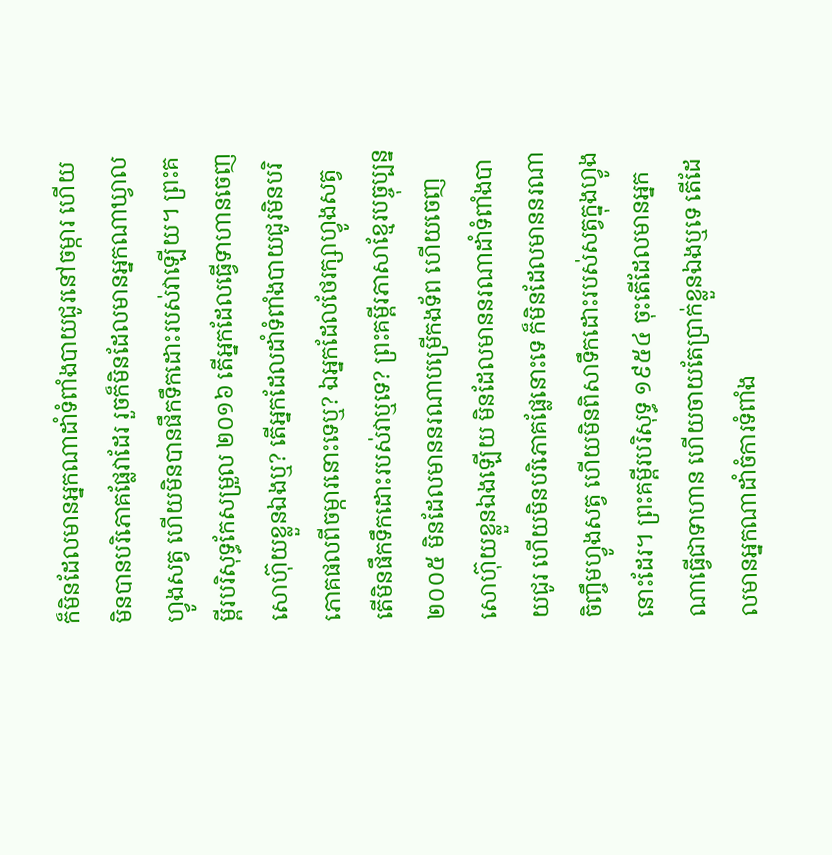ក៏មិនដែលមានអ្នកណាដាំទំពាំងបាយជូរនៅចម្ការ ហើយមិនបានបរិភោគផ្លែវាដែរ រួចក៏មិនដែលមានអ្នកណាឃ្វាលហ្វូងសត្វ ហើយមិនបានផឹកទឹកដោះរបស់វាឡើយ។ ព្រះគម្ពីរបរិសុទ្ធកែសម្រួល ២០១៦ តើអ្នកដែលធ្វើទាហានចេញសោហ៊ុយខ្លួនឯងឬ? តើអ្នកដែលដាំទំពាំងបាយជូរមិនបរិភោគផលពីចម្ការនោះទេឬ? ឯអ្នកដែលថែរក្សាហ្វូងសត្វ តើមិនផឹកទឹកដោះរបស់វាឬទេ? ព្រះគម្ពីរភាសាខ្មែរបច្ចុប្បន្ន ២០០៥ មិនដែលមាននរណាបម្រើកងទ័ព ហើយចេញសោហ៊ុយខ្លួនឯងឡើយ មិនដែលមាននរណាដាំទំពាំងបាយជូរ ហើយមិនបរិភោគផ្លែនោះទេ ក៏មិនដែលមាននរណាចិញ្ចឹមហ្វូងសត្វ ហើយមិនពិសាទឹកដោះរបស់សត្វក្នុងហ្វូងនោះដែរ។ ព្រះគម្ពីរបរិសុទ្ធ ១៩៥៤ ចុះតើដែលមានអ្នកណាធ្វើជាទាហាន ហើយចាយតែប្រាក់ខ្លួនឯងឬទេ តើដែលមានអ្នកណាដាំចំការទំពាំង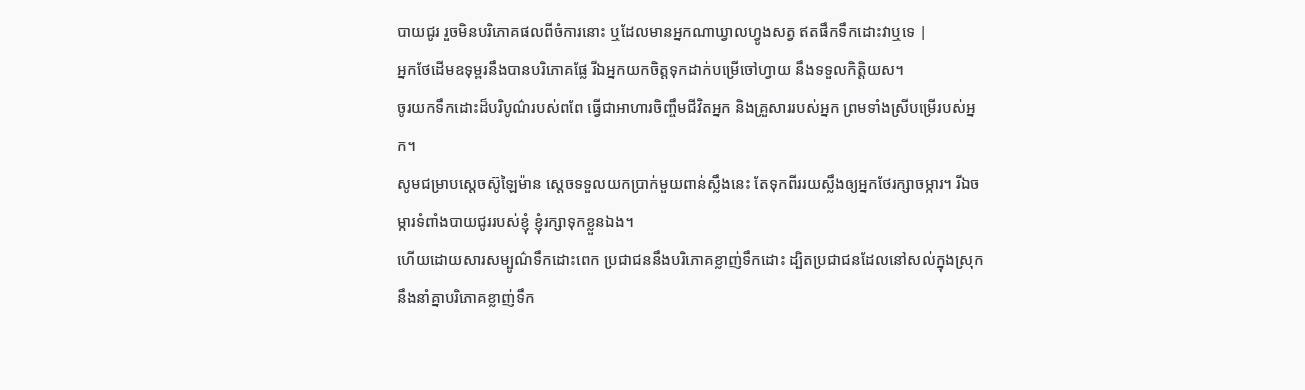បាយជូរ រួចមិនបរិភោគផលពីចំការនោះ ឬដែលមានអ្នកណាឃ្វាលហ្វូងសត្វ ឥតផឹកទឹកដោះវាឬទេ |
អ្នកថែដើមឧទុម្ពរនឹងបានបរិភោគផ្លែ រីឯអ្នកយកចិត្តទុកដាក់បម្រើចៅហ្វាយ នឹងទទួលកិត្តិយស។
ចូរយកទឹកដោះដ៏បរិបូណ៌របស់ពពែ ធ្វើជាអាហារចិញ្ចឹមជីវិតអ្នក និងគ្រួសាររបស់អ្នក ព្រមទាំងស្រីបម្រើរបស់អ្នក។
សូមជម្រាបស្តេចស៊ូឡៃម៉ាន ស្តេចទទួលយកប្រាក់មួយពាន់ស្លឹងនេះ តែទុកពីររយស្លឹងឲ្យអ្នកថែរក្សាចម្ការ។ រីឯចម្ការទំពាំងបាយជូររបស់ខ្ញុំ ខ្ញុំរក្សាទុកខ្លួនឯង។
ហើយដោយសារសម្បូណ៌ទឹកដោះពេក ប្រជាជននឹងបរិភោគខ្លាញ់ទឹកដោះ ដ្បិតប្រជាជនដែលនៅសល់ក្នុងស្រុក នឹងនាំគ្នាបរិភោគខ្លាញ់ទឹក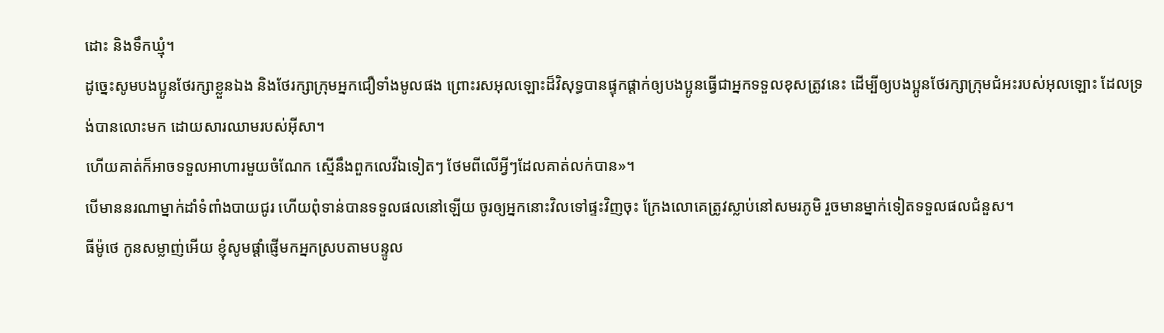ដោះ និងទឹកឃ្មុំ។
ដូច្នេះសូមបងប្អូនថែរក្សាខ្លួនឯង និងថែរក្សាក្រុមអ្នកជឿទាំងមូលផង ព្រោះរសអុលឡោះដ៏វិសុទ្ធបានផ្ទុកផ្ដាក់ឲ្យបងប្អូនធ្វើជាអ្នកទទួលខុសត្រូវនេះ ដើម្បីឲ្យបងប្អូនថែរក្សាក្រុមជំអះរបស់អុលឡោះ ដែលទ្រង់បានលោះមក ដោយសារឈាមរបស់អ៊ីសា។
ហើយគាត់ក៏អាចទទួលអាហារមួយចំណែក ស្មើនឹងពួកលេវីឯទៀតៗ ថែមពីលើអ្វីៗដែលគាត់លក់បាន»។
បើមាននរណាម្នាក់ដាំទំពាំងបាយជូរ ហើយពុំទាន់បានទទួលផលនៅឡើយ ចូរឲ្យអ្នកនោះវិលទៅផ្ទះវិញចុះ ក្រែងលោគេត្រូវស្លាប់នៅសមរភូមិ រួចមានម្នាក់ទៀតទទួលផលជំនួស។
ធីម៉ូថេ កូនសម្លាញ់អើយ ខ្ញុំសូមផ្ដាំផ្ញើមកអ្នកស្របតាមបន្ទូល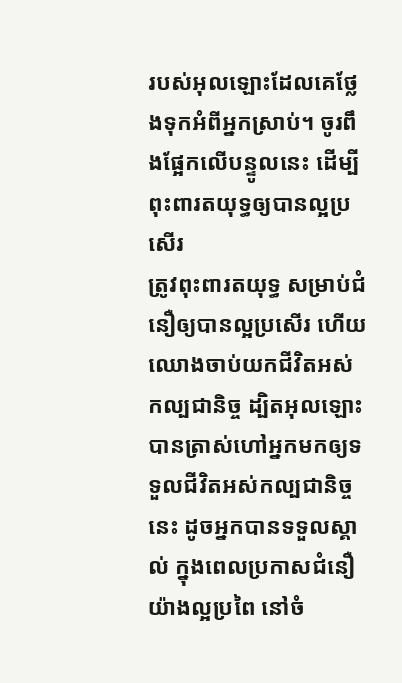របស់អុលឡោះដែលគេថ្លែងទុកអំពីអ្នកស្រាប់។ ចូរពឹងផ្អែកលើបន្ទូលនេះ ដើម្បីពុះពារតយុទ្ធឲ្យបានល្អប្រសើរ
ត្រូវពុះពារតយុទ្ធ សម្រាប់ជំនឿឲ្យបានល្អប្រសើរ ហើយឈោងចាប់យកជីវិតអស់កល្បជានិច្ច ដ្បិតអុលឡោះបានត្រាស់ហៅអ្នកមកឲ្យទទួលជីវិតអស់កល្បជានិច្ចនេះ ដូចអ្នកបានទទួលស្គាល់ ក្នុងពេលប្រកាសជំនឿយ៉ាងល្អប្រពៃ នៅចំ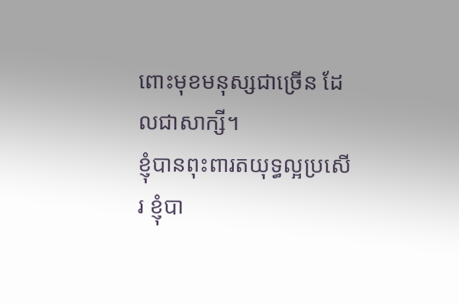ពោះមុខមនុស្សជាច្រើន ដែលជាសាក្សី។
ខ្ញុំបានពុះពារតយុទ្ធល្អប្រសើរ ខ្ញុំបា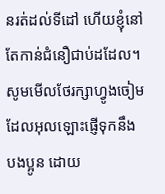នរត់ដល់ទីដៅ ហើយខ្ញុំនៅតែកាន់ជំនឿជាប់ដដែល។
សូមមើលថែរក្សាហ្វូងចៀមដែលអុលឡោះផ្ញើទុកនឹងបងប្អូន ដោយ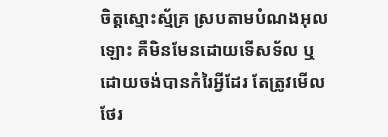ចិត្ដស្មោះស្ម័គ្រ ស្របតាមបំណងអុលឡោះ គឺមិនមែនដោយទើសទ័ល ឬដោយចង់បានកំរៃអ្វីដែរ តែត្រូវមើលថែរ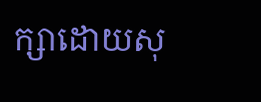ក្សាដោយសុ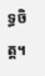ទ្ធចិត្ដ។